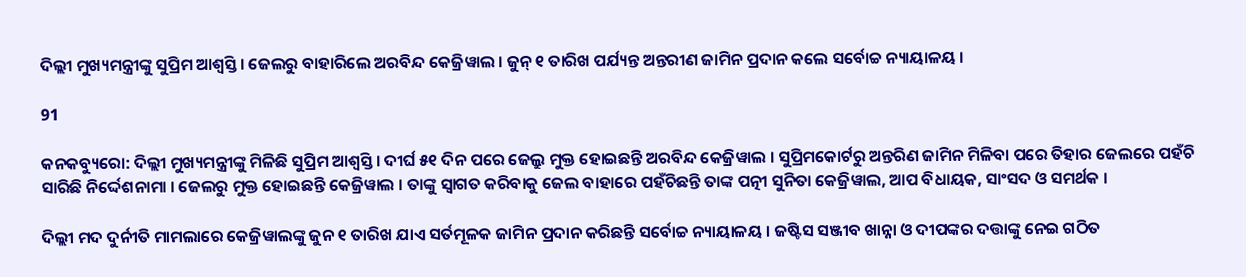ଦିଲ୍ଲୀ ମୁଖ୍ୟମନ୍ତ୍ରୀଙ୍କୁ ସୁପ୍ରିମ ଆଶ୍ୱସ୍ତି । ଜେଲରୁ ବାହାରିଲେ ଅରବିନ୍ଦ କେଜ୍ରିୱାଲ । ଜୁନ୍ ୧ ତାରିଖ ପର୍ଯ୍ୟନ୍ତ ଅନ୍ତରୀଣ ଜାମିନ ପ୍ରଦାନ କଲେ ସର୍ବୋଚ୍ଚ ନ୍ୟାୟାଳୟ ।

91

କନକବ୍ୟୁରୋ: ଦିଲ୍ଲୀ ମୁଖ୍ୟମନ୍ତ୍ରୀଙ୍କୁ ମିଳିଛି ସୁପ୍ରିମ ଆଶ୍ୱସ୍ତି । ଦୀର୍ଘ ୫୧ ଦିନ ପରେ ଜେଲ୍ରୁ ମୁକ୍ତ ହୋଇଛନ୍ତି ଅରବିନ୍ଦ କେଜ୍ରିୱାଲ । ସୁପ୍ରିମକୋର୍ଟରୁ ଅନ୍ତରିଣ ଜାମିନ ମିଳିବା ପରେ ତିହାର ଜେଲରେ ପହଁଚି ସାରିଛି ନିର୍ଦ୍ଦେଶନାମା । ଜେଲରୁ ମୁକ୍ତ ହୋଇଛନ୍ତି କେଜ୍ରିୱାଲ । ତାଙ୍କୁ ସ୍ୱାଗତ କରିବାକୁ ଜେଲ ବାହାରେ ପହଁଚିଛନ୍ତି ତାଙ୍କ ପତ୍ନୀ ସୁନିତା କେଜ୍ରିୱାଲ, ଆପ ବିଧାୟକ, ସାଂସଦ ଓ ସମର୍ଥକ ।

ଦିଲ୍ଲୀ ମଦ ଦୁର୍ନୀତି ମାମଲାରେ କେଜ୍ରିୱାଲଙ୍କୁ ଜୁନ ୧ ତାରିଖ ଯାଏ ସର୍ତମୂଳକ ଜାମିନ ପ୍ରଦାନ କରିଛନ୍ତି ସର୍ବୋଚ୍ଚ ନ୍ୟାୟାଳୟ । ଜଷ୍ଟିସ ସଞ୍ଜୀବ ଖାନ୍ନା ଓ ଦୀପଙ୍କର ଦତ୍ତାଙ୍କୁ ନେଇ ଗଠିତ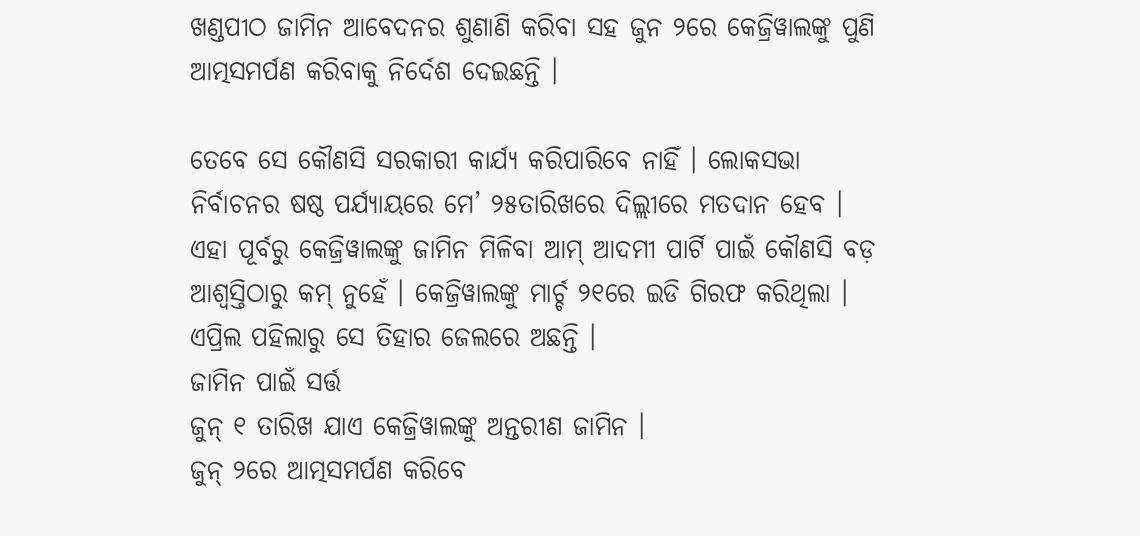ଖଣ୍ଡପୀଠ ଜାମିନ ଆବେଦନର ଶୁଣାଣି କରିବା ସହ ଜୁନ ୨ରେ କେଜ୍ରିୱାଲଙ୍କୁ ପୁଣି ଆତ୍ମସମର୍ପଣ କରିବାକୁ ନିର୍ଦେଶ ଦେଇଛନ୍ତି ।

ତେବେ ସେ କୌଣସି ସରକାରୀ କାର୍ଯ୍ୟ କରିପାରିବେ ନାହିଁ । ଲୋକସଭା ନିର୍ବାଚନର ଷଷ୍ଠ ପର୍ଯ୍ୟାୟରେ ମେ’ ୨୫ତାରିଖରେ ଦିଲ୍ଲୀରେ ମତଦାନ ହେବ । ଏହା ପୂର୍ବରୁ କେଜ୍ରିୱାଲଙ୍କୁ ଜାମିନ ମିଳିବା ଆମ୍ ଆଦମୀ ପାର୍ଟି ପାଇଁ କୌଣସି ବଡ଼ ଆଶ୍ୱସ୍ତିଠାରୁ କମ୍ ନୁହେଁ । କେଜ୍ରିୱାଲଙ୍କୁ ମାର୍ଚ୍ଚ ୨୧ରେ ଇଡି ଗିରଫ କରିଥିଲା । ଏପ୍ରିଲ ପହିଲାରୁ ସେ ତିହାର ଜେଲରେ ଅଛନ୍ତି ।
ଜାମିନ ପାଇଁ ସର୍ତ୍ତ
ଜୁନ୍ ୧ ତାରିଖ ଯାଏ କେଜ୍ରିୱାଲଙ୍କୁ ଅନ୍ତରୀଣ ଜାମିନ ।
ଜୁନ୍ ୨ରେ ଆତ୍ମସମର୍ପଣ କରିବେ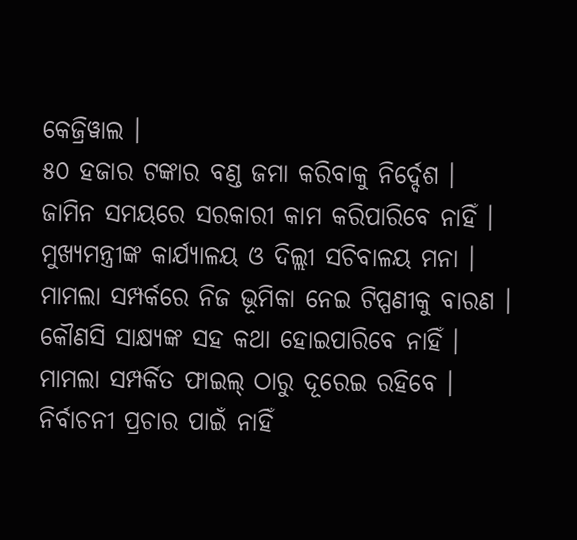କେଜ୍ରିୱାଲ ।
୫୦ ହଜାର ଟଙ୍କାର ବଣ୍ଡ ଜମା କରିବାକୁ ନିର୍ଦ୍ଦେଶ ।
ଜାମିନ ସମୟରେ ସରକାରୀ କାମ କରିପାରିବେ ନାହିଁ ।
ମୁଖ୍ୟମନ୍ତ୍ରୀଙ୍କ କାର୍ଯ୍ୟାଳୟ ଓ ଦିଲ୍ଲୀ ସଚିବାଳୟ ମନା ।
ମାମଲା ସମ୍ପର୍କରେ ନିଜ ଭୂମିକା ନେଇ ଟିପ୍ପଣୀକୁ ବାରଣ ।
କୌଣସି ସାକ୍ଷ୍ୟଙ୍କ ସହ କଥା ହୋଇପାରିବେ ନାହିଁ ।
ମାମଲା ସମ୍ପର୍କିତ ଫାଇଲ୍ ଠାରୁ ଦୂରେଇ ରହିବେ ।
ନିର୍ବାଚନୀ ପ୍ରଚାର ପାଇଁ ନାହିଁ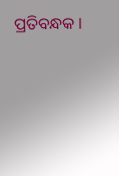ପ୍ରତିବନ୍ଧକ ।